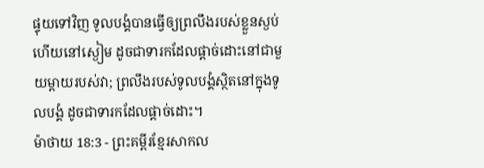ផ្ទុយទៅវិញ ទូលបង្គំបានធ្វើឲ្យព្រលឹងរបស់ខ្លួនស្ងប់ ហើយនៅស្ងៀម ដូចជាទារកដែលផ្ដាច់ដោះនៅជាមួយម្ដាយរបស់វា; ព្រលឹងរបស់ទូលបង្គំស្ថិតនៅក្នុងទូលបង្គំ ដូចជាទារកដែលផ្ដាច់ដោះ។
ម៉ាថាយ 18:3 - ព្រះគម្ពីរខ្មែរសាកល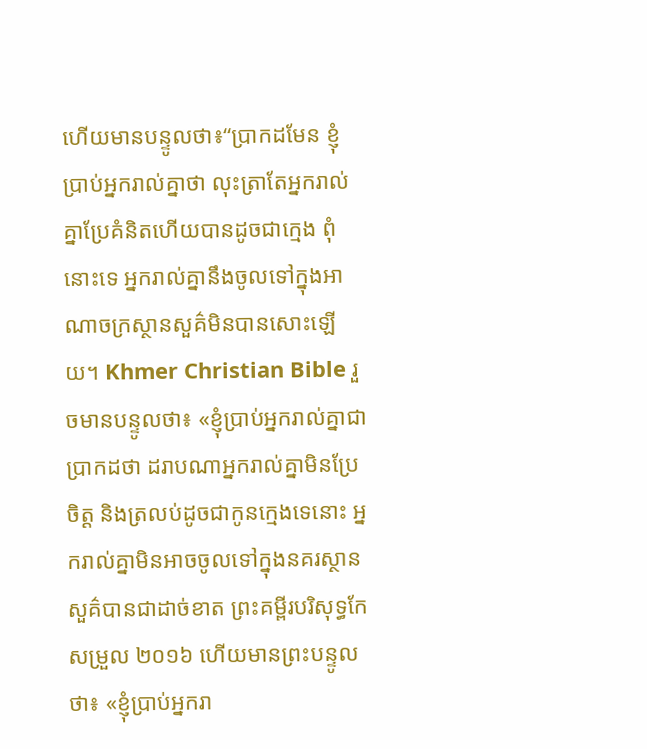ហើយមានបន្ទូលថា៖“ប្រាកដមែន ខ្ញុំប្រាប់អ្នករាល់គ្នាថា លុះត្រាតែអ្នករាល់គ្នាប្រែគំនិតហើយបានដូចជាក្មេង ពុំនោះទេ អ្នករាល់គ្នានឹងចូលទៅក្នុងអាណាចក្រស្ថានសួគ៌មិនបានសោះឡើយ។ Khmer Christian Bible រួចមានបន្ទូលថា៖ «ខ្ញុំប្រាប់អ្នករាល់គ្នាជាប្រាកដថា ដរាបណាអ្នករាល់គ្នាមិនប្រែចិត្ដ និងត្រលប់ដូចជាកូនក្មេងទេនោះ អ្នករាល់គ្នាមិនអាចចូលទៅក្នុងនគរស្ថានសួគ៌បានជាដាច់ខាត ព្រះគម្ពីរបរិសុទ្ធកែសម្រួល ២០១៦ ហើយមានព្រះបន្ទូលថា៖ «ខ្ញុំប្រាប់អ្នករា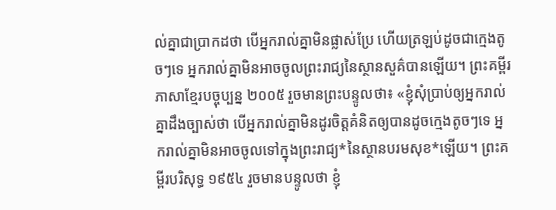ល់គ្នាជាប្រាកដថា បើអ្នករាល់គ្នាមិនផ្លាស់ប្រែ ហើយត្រឡប់ដូចជាក្មេងតូចៗទេ អ្នករាល់គ្នាមិនអាចចូលព្រះរាជ្យនៃស្ថានសួគ៌បានឡើយ។ ព្រះគម្ពីរភាសាខ្មែរបច្ចុប្បន្ន ២០០៥ រួចមានព្រះបន្ទូលថា៖ «ខ្ញុំសុំប្រាប់ឲ្យអ្នករាល់គ្នាដឹងច្បាស់ថា បើអ្នករាល់គ្នាមិនដូរចិត្តគំនិតឲ្យបានដូចក្មេងតូចៗទេ អ្នករាល់គ្នាមិនអាចចូលទៅក្នុងព្រះរាជ្យ*នៃស្ថានបរមសុខ*ឡើយ។ ព្រះគម្ពីរបរិសុទ្ធ ១៩៥៤ រួចមានបន្ទូលថា ខ្ញុំ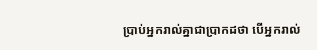ប្រាប់អ្នករាល់គ្នាជាប្រាកដថា បើអ្នករាល់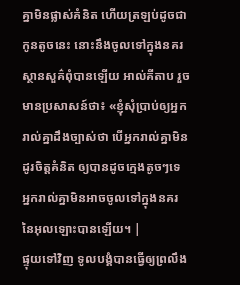គ្នាមិនផ្លាស់គំនិត ហើយត្រឡប់ដូចជាកូនតូចនេះ នោះនឹងចូលទៅក្នុងនគរស្ថានសួគ៌ពុំបានឡើយ អាល់គីតាប រួចមានប្រសាសន៍ថា៖ «ខ្ញុំសុំប្រាប់ឲ្យអ្នករាល់គ្នាដឹងច្បាស់ថា បើអ្នករាល់គ្នាមិនដូរចិត្ដគំនិត ឲ្យបានដូចក្មេងតូចៗទេ អ្នករាល់គ្នាមិនអាចចូលទៅក្នុងនគរ នៃអុលឡោះបានឡើយ។ |
ផ្ទុយទៅវិញ ទូលបង្គំបានធ្វើឲ្យព្រលឹង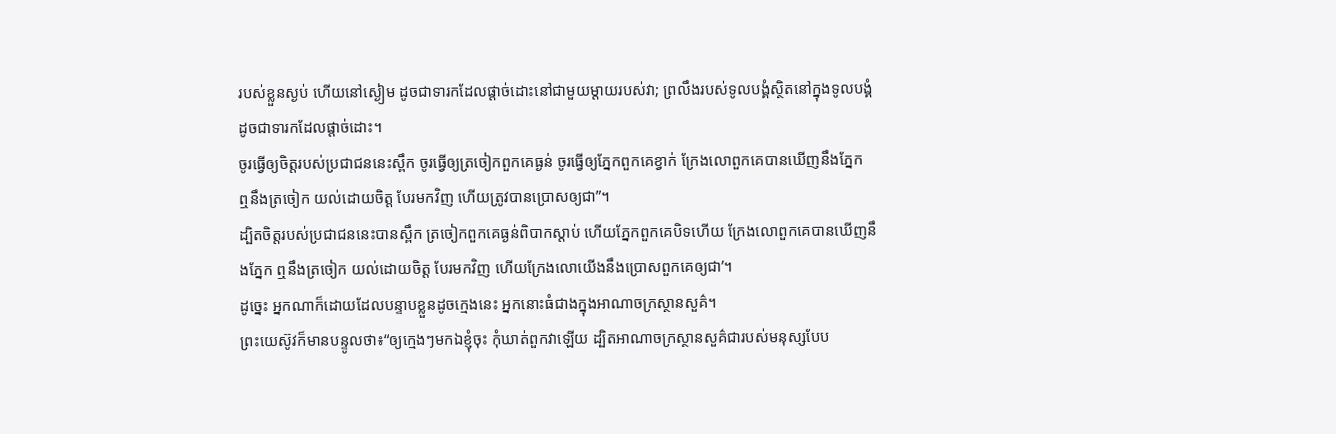របស់ខ្លួនស្ងប់ ហើយនៅស្ងៀម ដូចជាទារកដែលផ្ដាច់ដោះនៅជាមួយម្ដាយរបស់វា; ព្រលឹងរបស់ទូលបង្គំស្ថិតនៅក្នុងទូលបង្គំ ដូចជាទារកដែលផ្ដាច់ដោះ។
ចូរធ្វើឲ្យចិត្តរបស់ប្រជាជននេះស្ពឹក ចូរធ្វើឲ្យត្រចៀកពួកគេធ្ងន់ ចូរធ្វើឲ្យភ្នែកពួកគេខ្វាក់ ក្រែងលោពួកគេបានឃើញនឹងភ្នែក ឮនឹងត្រចៀក យល់ដោយចិត្ត បែរមកវិញ ហើយត្រូវបានប្រោសឲ្យជា”។
ដ្បិតចិត្តរបស់ប្រជាជននេះបានស្ពឹក ត្រចៀកពួកគេធ្ងន់ពិបាកស្ដាប់ ហើយភ្នែកពួកគេបិទហើយ ក្រែងលោពួកគេបានឃើញនឹងភ្នែក ឮនឹងត្រចៀក យល់ដោយចិត្ត បែរមកវិញ ហើយក្រែងលោយើងនឹងប្រោសពួកគេឲ្យជា’។
ដូច្នេះ អ្នកណាក៏ដោយដែលបន្ទាបខ្លួនដូចក្មេងនេះ អ្នកនោះធំជាងក្នុងអាណាចក្រស្ថានសួគ៌។
ព្រះយេស៊ូវក៏មានបន្ទូលថា៖“ឲ្យក្មេងៗមកឯខ្ញុំចុះ កុំឃាត់ពួកវាឡើយ ដ្បិតអាណាចក្រស្ថានសួគ៌ជារបស់មនុស្សបែប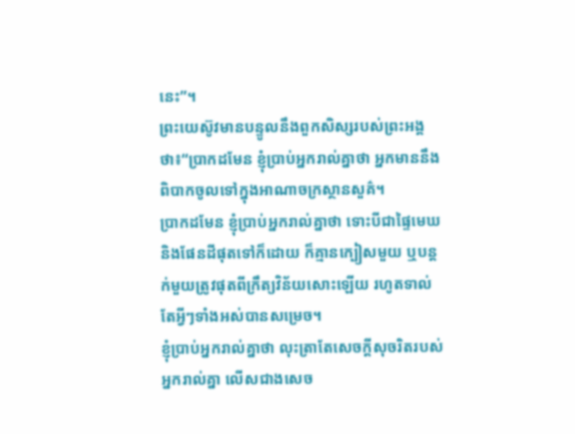នេះ”។
ព្រះយេស៊ូវមានបន្ទូលនឹងពួកសិស្សរបស់ព្រះអង្គថា៖“ប្រាកដមែន ខ្ញុំប្រាប់អ្នករាល់គ្នាថា អ្នកមាននឹងពិបាកចូលទៅក្នុងអាណាចក្រស្ថានសួគ៌។
ប្រាកដមែន ខ្ញុំប្រាប់អ្នករាល់គ្នាថា ទោះបីជាផ្ទៃមេឃ និងផែនដីផុតទៅក៏ដោយ ក៏គ្មានក្បៀសមួយ ឬបន្តក់មួយត្រូវផុតពីក្រឹត្យវិន័យសោះឡើយ រហូតទាល់តែអ្វីៗទាំងអស់បានសម្រេច។
ខ្ញុំប្រាប់អ្នករាល់គ្នាថា លុះត្រាតែសេចក្ដីសុចរិតរបស់អ្នករាល់គ្នា លើសជាងសេច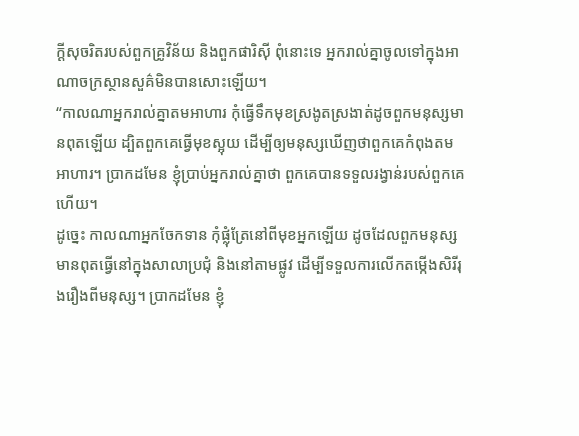ក្ដីសុចរិតរបស់ពួកគ្រូវិន័យ និងពួកផារិស៊ី ពុំនោះទេ អ្នករាល់គ្នាចូលទៅក្នុងអាណាចក្រស្ថានសួគ៌មិនបានសោះឡើយ។
“កាលណាអ្នករាល់គ្នាតមអាហារ កុំធ្វើទឹកមុខស្រងូតស្រងាត់ដូចពួកមនុស្សមានពុតឡើយ ដ្បិតពួកគេធ្វើមុខស្អុយ ដើម្បីឲ្យមនុស្សឃើញថាពួកគេកំពុងតមអាហារ។ ប្រាកដមែន ខ្ញុំប្រាប់អ្នករាល់គ្នាថា ពួកគេបានទទួលរង្វាន់របស់ពួកគេហើយ។
ដូច្នេះ កាលណាអ្នកចែកទាន កុំផ្លុំត្រែនៅពីមុខអ្នកឡើយ ដូចដែលពួកមនុស្សមានពុតធ្វើនៅក្នុងសាលាប្រជុំ និងនៅតាមផ្លូវ ដើម្បីទទួលការលើកតម្កើងសិរីរុងរឿងពីមនុស្ស។ ប្រាកដមែន ខ្ញុំ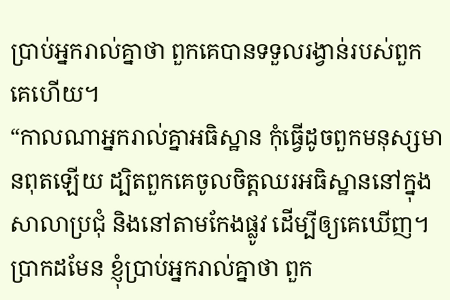ប្រាប់អ្នករាល់គ្នាថា ពួកគេបានទទួលរង្វាន់របស់ពួកគេហើយ។
“កាលណាអ្នករាល់គ្នាអធិស្ឋាន កុំធ្វើដូចពួកមនុស្សមានពុតឡើយ ដ្បិតពួកគេចូលចិត្តឈរអធិស្ឋាននៅក្នុងសាលាប្រជុំ និងនៅតាមកែងផ្លូវ ដើម្បីឲ្យគេឃើញ។ ប្រាកដមែន ខ្ញុំប្រាប់អ្នករាល់គ្នាថា ពួក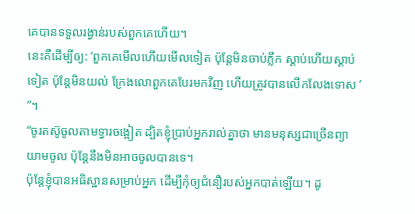គេបានទទួលរង្វាន់របស់ពួកគេហើយ។
នេះគឺដើម្បីឲ្យ: ‘ពួកគេមើលហើយមើលទៀត ប៉ុន្តែមិនចាប់ភ្លឹក ស្ដាប់ហើយស្ដាប់ទៀត ប៉ុន្តែមិនយល់ ក្រែងលោពួកគេបែរមកវិញ ហើយត្រូវបានលើកលែងទោស ’ ”។
“ចូរតស៊ូចូលតាមទ្វារចង្អៀត ដ្បិតខ្ញុំប្រាប់អ្នករាល់គ្នាថា មានមនុស្សជាច្រើនព្យាយាមចូល ប៉ុន្តែនឹងមិនអាចចូលបានទេ។
ប៉ុន្តែខ្ញុំបានអធិស្ឋានសម្រាប់អ្នក ដើម្បីកុំឲ្យជំនឿរបស់អ្នកបាត់ឡើយ។ ដូ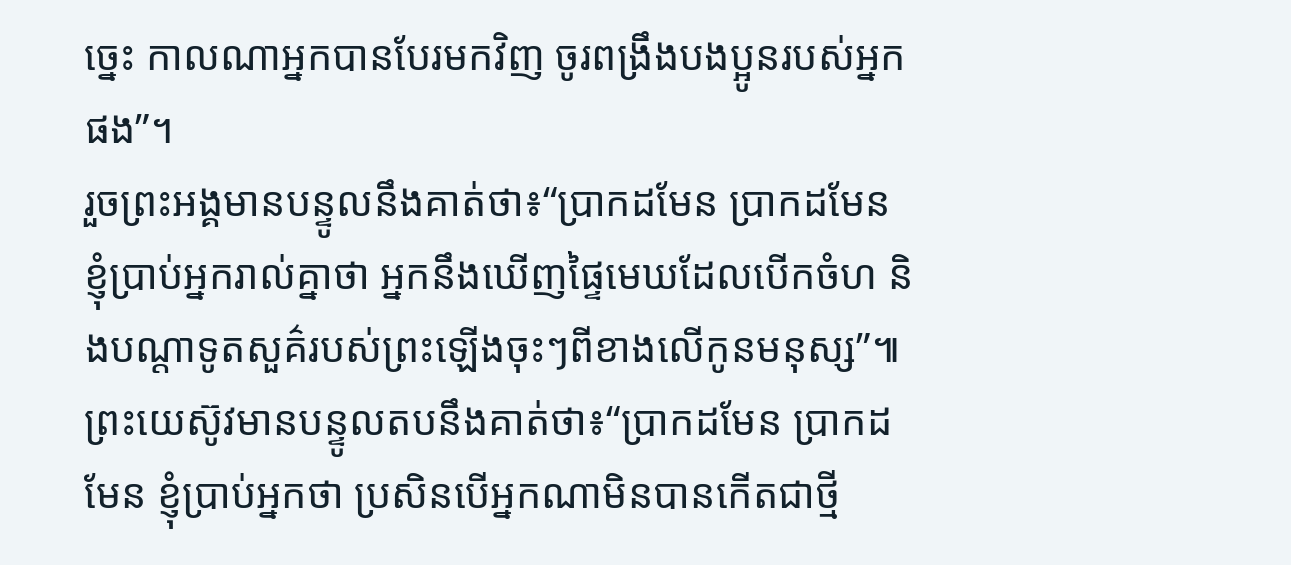ច្នេះ កាលណាអ្នកបានបែរមកវិញ ចូរពង្រឹងបងប្អូនរបស់អ្នកផង”។
រួចព្រះអង្គមានបន្ទូលនឹងគាត់ថា៖“ប្រាកដមែន ប្រាកដមែន ខ្ញុំប្រាប់អ្នករាល់គ្នាថា អ្នកនឹងឃើញផ្ទៃមេឃដែលបើកចំហ និងបណ្ដាទូតសួគ៌របស់ព្រះឡើងចុះៗពីខាងលើកូនមនុស្ស”៕
ព្រះយេស៊ូវមានបន្ទូលតបនឹងគាត់ថា៖“ប្រាកដមែន ប្រាកដមែន ខ្ញុំប្រាប់អ្នកថា ប្រសិនបើអ្នកណាមិនបានកើតជាថ្មី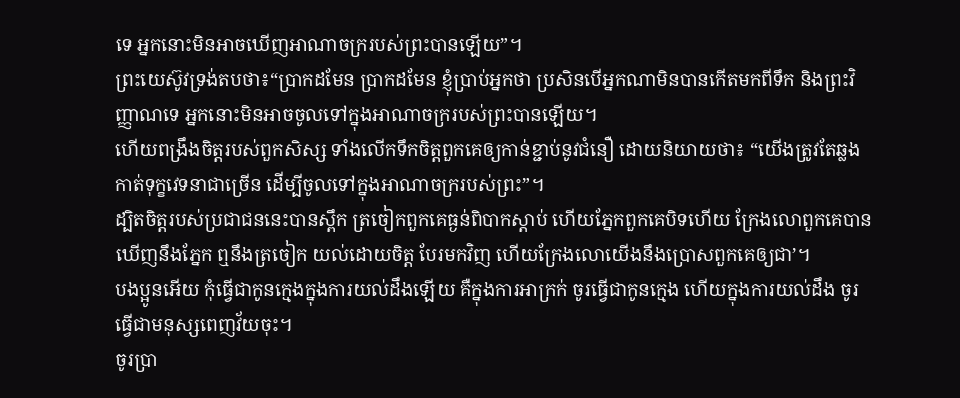ទេ អ្នកនោះមិនអាចឃើញអាណាចក្ររបស់ព្រះបានឡើយ”។
ព្រះយេស៊ូវទ្រង់តបថា៖“ប្រាកដមែន ប្រាកដមែន ខ្ញុំប្រាប់អ្នកថា ប្រសិនបើអ្នកណាមិនបានកើតមកពីទឹក និងព្រះវិញ្ញាណទេ អ្នកនោះមិនអាចចូលទៅក្នុងអាណាចក្ររបស់ព្រះបានឡើយ។
ហើយពង្រឹងចិត្តរបស់ពួកសិស្ស ទាំងលើកទឹកចិត្តពួកគេឲ្យកាន់ខ្ជាប់នូវជំនឿ ដោយនិយាយថា៖ “យើងត្រូវតែឆ្លងកាត់ទុក្ខវេទនាជាច្រើន ដើម្បីចូលទៅក្នុងអាណាចក្ររបស់ព្រះ”។
ដ្បិតចិត្តរបស់ប្រជាជននេះបានស្ពឹក ត្រចៀកពួកគេធ្ងន់ពិបាកស្ដាប់ ហើយភ្នែកពួកគេបិទហើយ ក្រែងលោពួកគេបានឃើញនឹងភ្នែក ឮនឹងត្រចៀក យល់ដោយចិត្ត បែរមកវិញ ហើយក្រែងលោយើងនឹងប្រោសពួកគេឲ្យជា’។
បងប្អូនអើយ កុំធ្វើជាកូនក្មេងក្នុងការយល់ដឹងឡើយ គឺក្នុងការអាក្រក់ ចូរធ្វើជាកូនក្មេង ហើយក្នុងការយល់ដឹង ចូរធ្វើជាមនុស្សពេញវ័យចុះ។
ចូរប្រា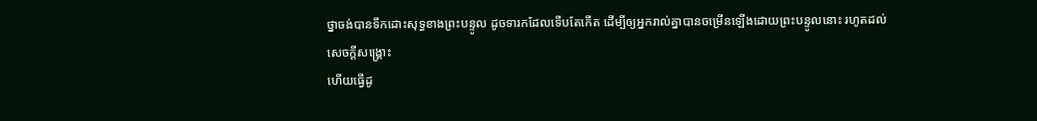ថ្នាចង់បានទឹកដោះសុទ្ធខាងព្រះបន្ទូល ដូចទារកដែលទើបតែកើត ដើម្បីឲ្យអ្នករាល់គ្នាបានចម្រើនឡើងដោយព្រះបន្ទូលនោះ រហូតដល់សេចក្ដីសង្គ្រោះ
ហើយធ្វើដូ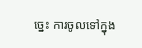ច្នេះ ការចូលទៅក្នុង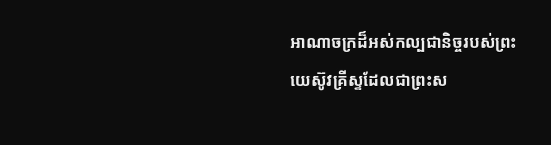អាណាចក្រដ៏អស់កល្បជានិច្ចរបស់ព្រះយេស៊ូវគ្រីស្ទដែលជាព្រះស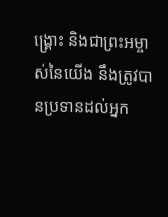ង្គ្រោះ និងជាព្រះអម្ចាស់នៃយើង នឹងត្រូវបានប្រទានដល់អ្នក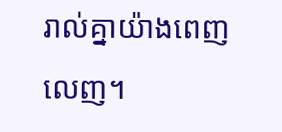រាល់គ្នាយ៉ាងពេញលេញ។